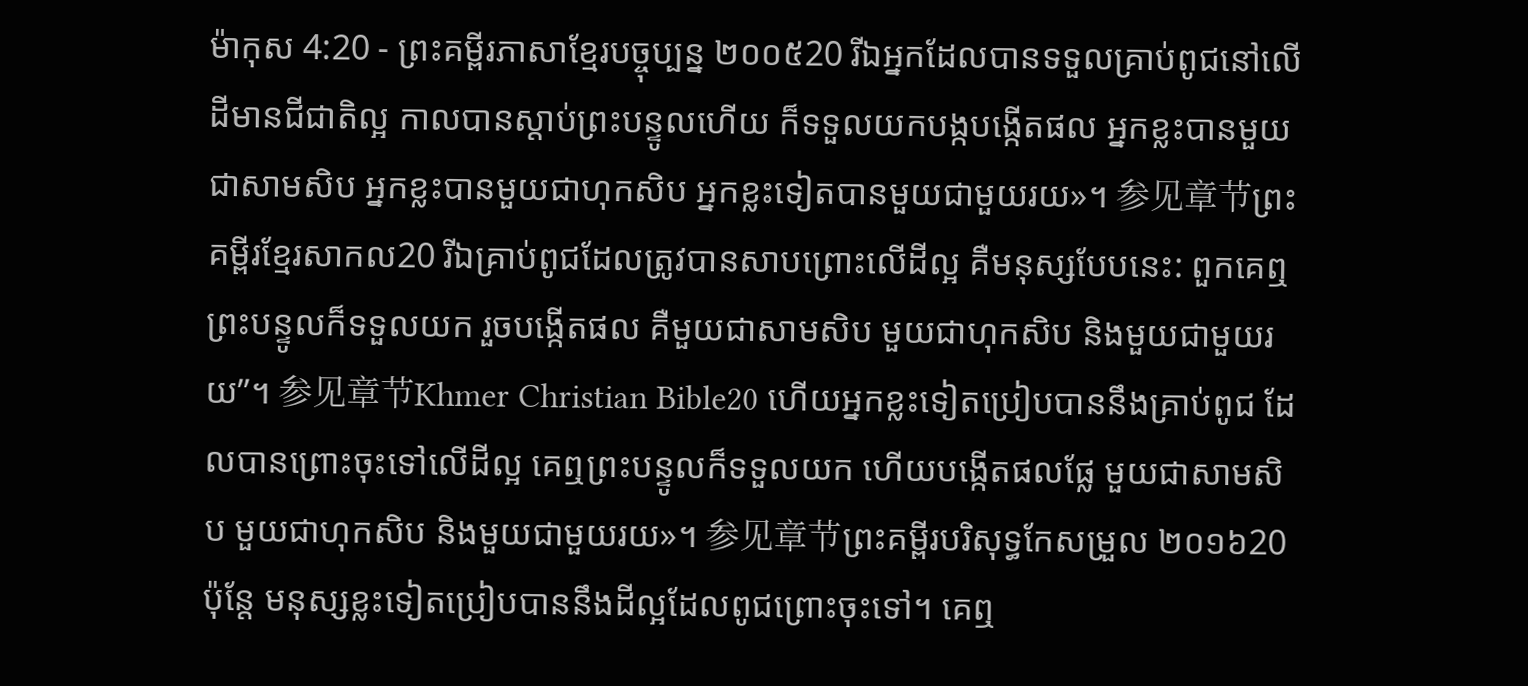ម៉ាកុស 4:20 - ព្រះគម្ពីរភាសាខ្មែរបច្ចុប្បន្ន ២០០៥20 រីឯអ្នកដែលបានទទួលគ្រាប់ពូជនៅលើដីមានជីជាតិល្អ កាលបានស្ដាប់ព្រះបន្ទូលហើយ ក៏ទទួលយកបង្កបង្កើតផល អ្នកខ្លះបានមួយជាសាមសិប អ្នកខ្លះបានមួយជាហុកសិប អ្នកខ្លះទៀតបានមួយជាមួយរយ»។ 参见章节ព្រះគម្ពីរខ្មែរសាកល20 រីឯគ្រាប់ពូជដែលត្រូវបានសាបព្រោះលើដីល្អ គឺមនុស្សបែបនេះ: ពួកគេឮព្រះបន្ទូលក៏ទទួលយក រួចបង្កើតផល គឺមួយជាសាមសិប មួយជាហុកសិប និងមួយជាមួយរយ”។ 参见章节Khmer Christian Bible20 ហើយអ្នកខ្លះទៀតប្រៀបបាននឹងគ្រាប់ពូជ ដែលបានព្រោះចុះទៅលើដីល្អ គេឮព្រះបន្ទូលក៏ទទួលយក ហើយបង្កើតផលផ្លែ មួយជាសាមសិប មួយជាហុកសិប និងមួយជាមួយរយ»។ 参见章节ព្រះគម្ពីរបរិសុទ្ធកែសម្រួល ២០១៦20 ប៉ុន្តែ មនុស្សខ្លះទៀតប្រៀបបាននឹងដីល្អដែលពូជព្រោះចុះទៅ។ គេឮ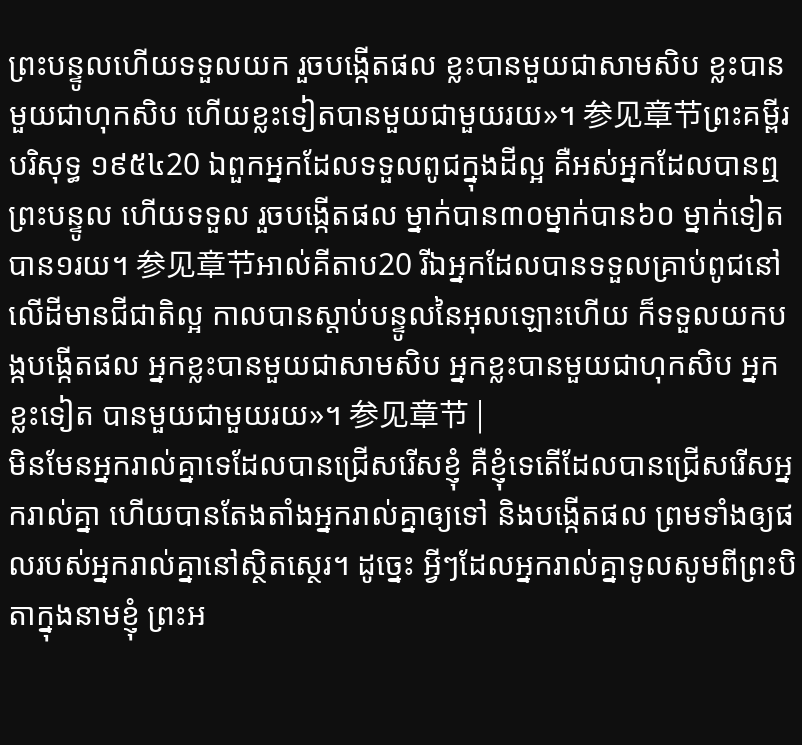ព្រះបន្ទូលហើយទទួលយក រួចបង្កើតផល ខ្លះបានមួយជាសាមសិប ខ្លះបានមួយជាហុកសិប ហើយខ្លះទៀតបានមួយជាមួយរយ»។ 参见章节ព្រះគម្ពីរបរិសុទ្ធ ១៩៥៤20 ឯពួកអ្នកដែលទទួលពូជក្នុងដីល្អ គឺអស់អ្នកដែលបានឮព្រះបន្ទូល ហើយទទួល រួចបង្កើតផល ម្នាក់បាន៣០ម្នាក់បាន៦០ ម្នាក់ទៀតបាន១រយ។ 参见章节អាល់គីតាប20 រីឯអ្នកដែលបានទទួលគ្រាប់ពូជនៅលើដីមានជីជាតិល្អ កាលបានស្ដាប់បន្ទូលនៃអុលឡោះហើយ ក៏ទទួលយកបង្កបង្កើតផល អ្នកខ្លះបានមួយជាសាមសិប អ្នកខ្លះបានមួយជាហុកសិប អ្នកខ្លះទៀត បានមួយជាមួយរយ»។ 参见章节 |
មិនមែនអ្នករាល់គ្នាទេដែលបានជ្រើសរើសខ្ញុំ គឺខ្ញុំទេតើដែលបានជ្រើសរើសអ្នករាល់គ្នា ហើយបានតែងតាំងអ្នករាល់គ្នាឲ្យទៅ និងបង្កើតផល ព្រមទាំងឲ្យផលរបស់អ្នករាល់គ្នានៅស្ថិតស្ថេរ។ ដូច្នេះ អ្វីៗដែលអ្នករាល់គ្នាទូលសូមពីព្រះបិតាក្នុងនាមខ្ញុំ ព្រះអ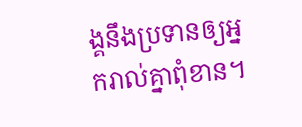ង្គនឹងប្រទានឲ្យអ្នករាល់គ្នាពុំខាន។